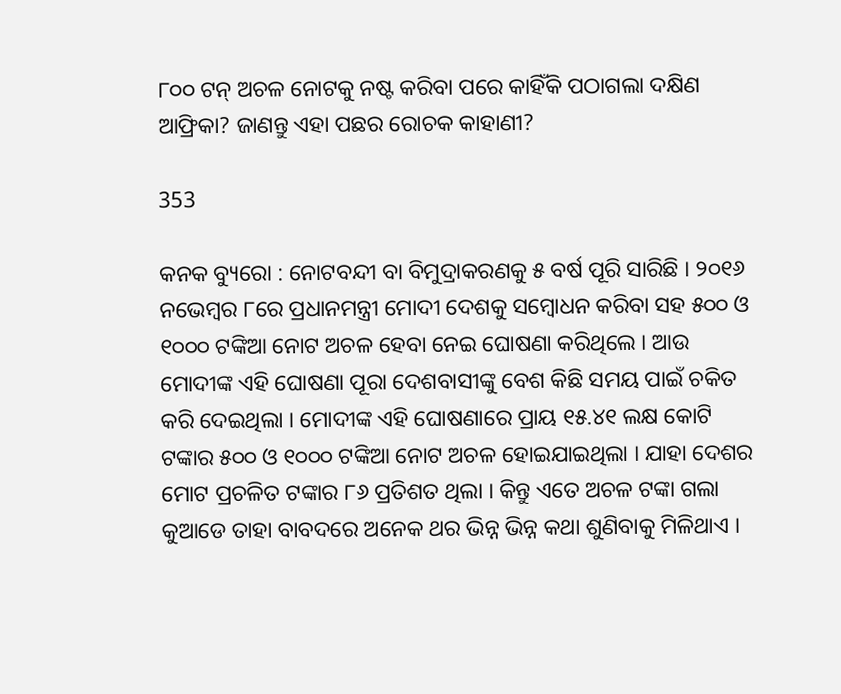୮୦୦ ଟନ୍ ଅଚଳ ନୋଟକୁ ନଷ୍ଟ କରିବା ପରେ କାହିଁକି ପଠାଗଲା ଦକ୍ଷିଣ ଆଫ୍ରିକା? ଜାଣନ୍ତୁ ଏହା ପଛର ରୋଚକ କାହାଣୀ?

353

କନକ ବ୍ୟୁରୋ : ନୋଟବନ୍ଦୀ ବା ବିମୁଦ୍ରାକରଣକୁ ୫ ବର୍ଷ ପୂରି ସାରିଛି । ୨୦୧୬ ନଭେମ୍ବର ୮ରେ ପ୍ରଧାନମନ୍ତ୍ରୀ ମୋଦୀ ଦେଶକୁ ସମ୍ବୋଧନ କରିବା ସହ ୫୦୦ ଓ ୧୦୦୦ ଟଙ୍କିଆ ନୋଟ ଅଚଳ ହେବା ନେଇ ଘୋଷଣା କରିଥିଲେ । ଆଉ ମୋଦୀଙ୍କ ଏହି ଘୋଷଣା ପୂରା ଦେଶବାସୀଙ୍କୁ ବେଶ କିଛି ସମୟ ପାଇଁ ଚକିତ କରି ଦେଇଥିଲା । ମୋଦୀଙ୍କ ଏହି ଘୋଷଣାରେ ପ୍ରାୟ ୧୫.୪୧ ଲକ୍ଷ କୋଟି ଟଙ୍କାର ୫୦୦ ଓ ୧୦୦୦ ଟଙ୍କିଆ ନୋଟ ଅଚଳ ହୋଇଯାଇଥିଲା । ଯାହା ଦେଶର ମୋଟ ପ୍ରଚଳିତ ଟଙ୍କାର ୮୬ ପ୍ରତିଶତ ଥିଲା । କିନ୍ତୁ ଏତେ ଅଚଳ ଟଙ୍କା ଗଲା କୁଆଡେ ତାହା ବାବଦରେ ଅନେକ ଥର ଭିନ୍ନ ଭିନ୍ନ କଥା ଶୁଣିବାକୁ ମିଳିଥାଏ ।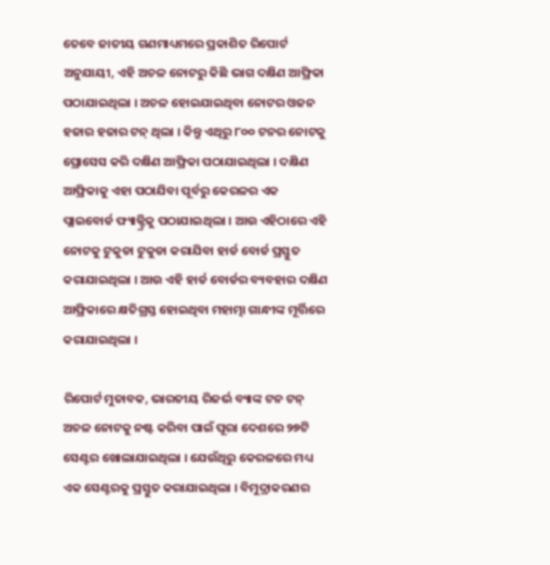ତେବେ ଜାତୀୟ ଗଣମାଧ୍ୟମରେ ପ୍ରକାଶିତ ରିପୋର୍ଟ ଅନୁଯାୟୀ, ଏହି ଅଚଳ ନୋଟରୁ କିଛି ଭାଗ ଦକ୍ଷିଣ ଆଫ୍ରିକା ପଠାଯାଇଥିଲା । ଅଚଳ ହୋଇଯାଇଥିବା ନୋଟର ଓଜନ ହଜାର ହଜାର ଟନ୍ ଥିଲା । କିନ୍ତୁ ଏଥିରୁ ୮୦୦ ଟନର ନୋଟକୁ ପ୍ରୋସେସ କରି ଦକ୍ଷିଣ ଆଫ୍ରିକା ପଠାଯାଇଥିଲା । ଦକ୍ଷିଣ ଆଫ୍ରିକାକୁ ଏହା ପଠାଯିବା ପୂର୍ବରୁ କେରଳର ଏକ ପ୍ଲାଇବୋର୍ଡ ଫ୍ୟାକ୍ଟ୍ରିକୁ ପଠାଯାଇଥିଲା । ଆଉ ଏହିଠାରେ ଏହି ନୋଟକୁ ଟୁକୁଡା ଟୁକୁଡା କରାଯିବା ହାର୍ଡ ବୋର୍ଡ ପ୍ରସ୍ତୁତ କରାଯାଇଥିଲା । ଆଉ ଏହି ହାର୍ଡ ବୋର୍ଡର ବ୍ୟବହାର ଦକ୍ଷିଣ ଆଫ୍ରିକାରେ କ୍ଷତିଗ୍ରସ୍ତ ହୋଇଥିବା ମହାତ୍ମା ଗାନ୍ଧୀଙ୍କ ମୂର୍ତ୍ତିରେ କରାଯାଇଥିଲା ।

ରିପୋର୍ଟ ମୁତାବକ, ଭାରତୀୟ ରିଜର୍ଭ ବ୍ୟାଙ୍କ ଟନ ଟନ୍ ଅଚଳ ନୋଟକୁ ନଷ୍ଟ କରିବା ପାଇଁ ପୂରା ଦେଶରେ ୨୭ଟି ସେଣ୍ଟର ଖୋଲାଯାଇଥିଲା । ଯେଉଁଥିରୁ କେରଳରେ ମଧ୍ୟ ଏକ ସେଣ୍ଟରକୁ ପ୍ରସ୍ତୁତ କରାଯାଇଥିଲା । ବିମୁଦ୍ରାକରଣର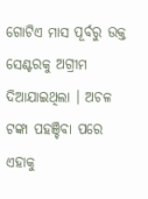ଗୋଟିଏ ମାସ ପୂର୍ବରୁ ଉକ୍ତ ସେଣ୍ଟରକୁ ଅଗ୍ରୀମ ଦିଆଯାଇଥିଲା । ଅଚଳ ଟଙ୍କା ପହଞ୍ଚିବା ପରେ ଏହାକୁ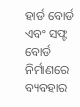ହାର୍ଡ ବୋର୍ଡ ଏବଂ ସଫ୍ଟ ବୋର୍ଡ ନିର୍ମାଣରେ ବ୍ୟବହାର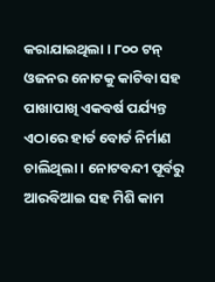କରାଯାଇଥିଲା । ୮୦୦ ଟନ୍ ଓଜନର ନୋଟକୁ କାଟିବା ସହ ପାଖାପାଖି ଏକବର୍ଷ ପର୍ଯ୍ୟନ୍ତ ଏଠାରେ ହାର୍ଡ ବୋର୍ଡ ନିର୍ମାଣ ଚାଲିଥିଲା । ନୋଟବନ୍ଦୀ ପୂର୍ବରୁ ଆରବିଆଇ ସହ ମିଶି କାମ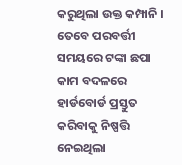କରୁଥିଲା ଉକ୍ତ କମ୍ପାନି । ତେବେ ପରବର୍ତ୍ତୀ ସମୟରେ ଟଙ୍କା ଛପା କାମ ବଦଳରେ ହାର୍ଡବୋର୍ଡ ପ୍ରସ୍ତୁତ କରିବାକୁ ନିଷ୍ପତ୍ତି ନେଇଥିଲା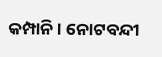କମ୍ପାନି । ନୋଟବନ୍ଦୀ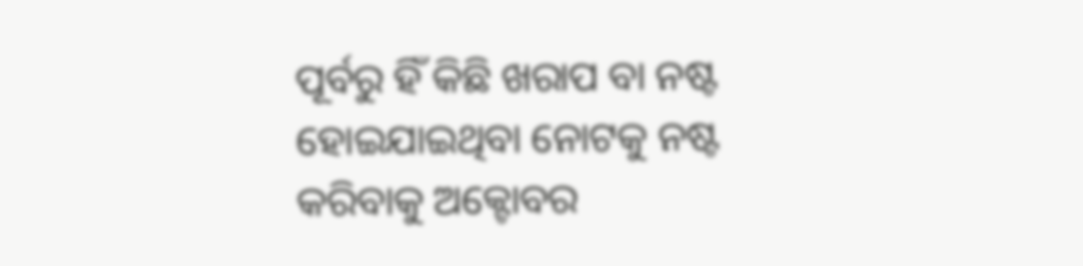ପୂର୍ବରୁ ହିଁ କିଛି ଖରାପ ବା ନଷ୍ଟ ହୋଇଯାଇଥିବା ନୋଟକୁ ନଷ୍ଟ କରିବାକୁ ଅକ୍ଟୋବର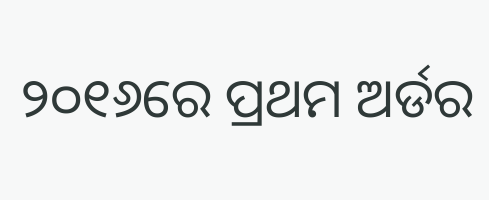୨୦୧୬ରେ ପ୍ରଥମ ଅର୍ଡର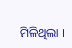ମିଳିଥିଲା ।